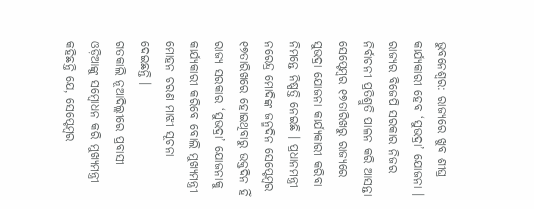ଭୁବନେଶ୍ବର: ରାଜ୍ୟରେ ଖୁବ ଶୀଘ୍ର କାର୍ଯ୍ୟକାରୀ ହେବ ‘ସୁଭଦ୍ରା’ ଯୋଜନା । ରାଜ୍ୟର ବିଜେପି ସରକାର ନିଜର ନିର୍ବାଚନୀ ପ୍ରତିଶ୍ରୁତି ପାଳନ କରି ଆସନ୍ତା ସେପ୍ଟେମ୍ବର ୧୭ତାରିଖରୁ ରାଜ୍ୟରେ ସୁଭଦ୍ରା ଯୋଜନା କାର୍ଯ୍ୟକାରୀ କରିବା ନିମନ୍ତେ ନିଷ୍ପତ୍ତି ନେଇଛି । ପ୍ରଧାନମନ୍ତ୍ରୀ ନରେନ୍ଦ୍ର ମୋଦିଙ୍କ ଜନ୍ମଦିନ ସେପ୍ଟେମ୍ବର ୧୭ତାରିଖରେ ହୋଇଥିବାରୁ ଉକ୍ତଦିନ ହିଁ ରାଜ୍ୟ ସରକାର ‘ସୁଭଦ୍ରା’ ଯୋଜନାକୁ କାର୍ଯ୍ୟକାରୀ କରିବେ ବୋଲି ମୁଖ୍ୟମନ୍ତ୍ରୀ ମୋହନ ଚରଣ ମାଝୀ ସୂଚନା ଦେଇଛନ୍ତି ।
ଗତକାଲି ନୂଆଦିଲ୍ଲୀରେ ପ୍ରବାସୀ ଓଡ଼ିଆଙ୍କୁ ସମ୍ବୋଧନ କରି ମୁଖ୍ୟମନ୍ତ୍ରୀ କହିଛନ୍ତି ଯେ, ସେପ୍ଟେମ୍ବର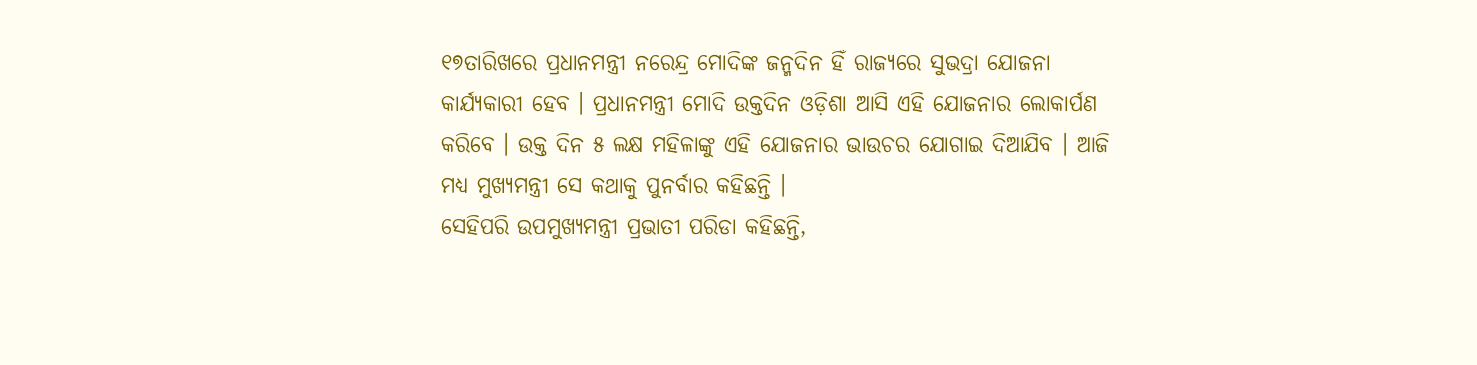୧୭ତାରିଖରେ ପ୍ରଧାନମନ୍ତ୍ରୀ ନରେନ୍ଦ୍ର ମୋଦିଙ୍କ ଜନ୍ମଦିନ ହିଁ ରାଜ୍ୟରେ ସୁଭଦ୍ରା ଯୋଜନା କାର୍ଯ୍ୟକାରୀ ହେବ । ପ୍ରଧାନମନ୍ତ୍ରୀ ମୋଦି ଉକ୍ତଦିନ ଓଡ଼ିଶା ଆସି ଏହି ଯୋଜନାର ଲୋକାର୍ପଣ କରିବେ । ଉକ୍ତ ଦିନ ୫ ଲକ୍ଷ ମହିଳାଙ୍କୁ ଏହି ଯୋଜନାର ଭାଉଚର ଯୋଗାଇ ଦିଆଯିବ । ଆଜି ମଧ୍ୟ ମୁଖ୍ୟମନ୍ତ୍ରୀ ସେ କଥାକୁ ପୁନର୍ବାର କହିଛନ୍ତି ।
ସେହିପରି ଉପମୁଖ୍ୟମନ୍ତ୍ରୀ ପ୍ରଭାତୀ ପରିଡା କହିଛନ୍ତି,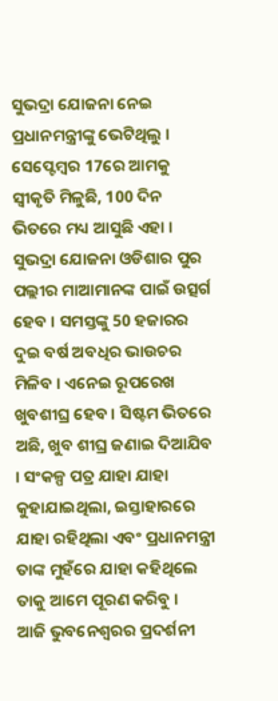ସୁଭଦ୍ରା ଯୋଜନା ନେଇ ପ୍ରଧାନମନ୍ତ୍ରୀଙ୍କୁ ଭେଟିଥିଲୁ । ସେପ୍ଟେମ୍ବର 17ରେ ଆମକୁ ସ୍ୱୀକୃତି ମିଳୁଛି, 100 ଦିନ ଭିତରେ ମଧ୍ୟ ଆସୁଛି ଏହା । ସୁଭଦ୍ରା ଯୋଜନା ଓଡିଶାର ପୁର ପଲ୍ଲୀର ମାଆମାନଙ୍କ ପାଇଁ ଉତ୍ସର୍ଗ ହେବ । ସମସ୍ତଙ୍କୁ 50 ହଜାରର ଦୁଇ ବର୍ଷ ଅବଧିର ଭାଉଚର ମିଳିବ । ଏନେଇ ରୂପରେଖ ଖୁବଶୀଘ୍ର ହେବ । ସିଷ୍ଟମ ଭିତରେ ଅଛି, ଖୁବ ଶୀଘ୍ର ଜଣାଇ ଦିଆଯିବ । ସଂକଳ୍ପ ପତ୍ର ଯାହା ଯାହା କୁହାଯାଇଥିଲା, ଇସ୍ତାହାରରେ ଯାହା ରହିଥିଲା ଏବଂ ପ୍ରଧାନମନ୍ତ୍ରୀ ତାଙ୍କ ମୁହଁରେ ଯାହା କହିଥିଲେ ତାକୁ ଆମେ ପୂରଣ କରିବୁ ।
ଆଜି ଭୁବନେଶ୍ବରର ପ୍ରଦର୍ଶନୀ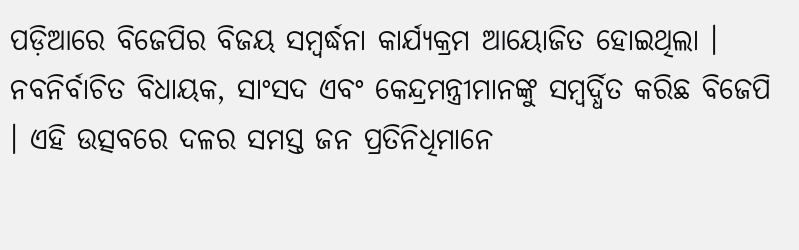ପଡ଼ିଆରେ ବିଜେପିର ବିଜୟ ସମ୍ବର୍ଦ୍ଧନା କାର୍ଯ୍ୟକ୍ରମ ଆୟୋଜିତ ହୋଇଥିଲା । ନବନିର୍ବାଚିତ ବିଧାୟକ, ସାଂସଦ ଏବଂ କେନ୍ଦ୍ରମନ୍ତ୍ରୀମାନଙ୍କୁ ସମ୍ବର୍ଦ୍ଧିତ କରିଛ ବିଜେପି । ଏହି ଉତ୍ସବରେ ଦଳର ସମସ୍ତ ଜନ ପ୍ରତିନିଧିମାନେ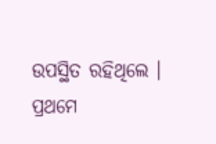ଉପସ୍ଥିତ ରହିଥିଲେ । ପ୍ରଥମେ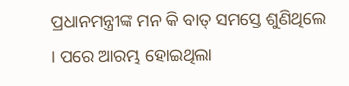ପ୍ରଧାନମନ୍ତ୍ରୀଙ୍କ ମନ କି ବାତ୍ ସମସ୍ତେ ଶୁଣିଥିଲେ । ପରେ ଆରମ୍ଭ ହୋଇଥିଲା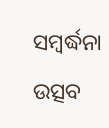ସମ୍ବର୍ଦ୍ଧନା ଉତ୍ସବ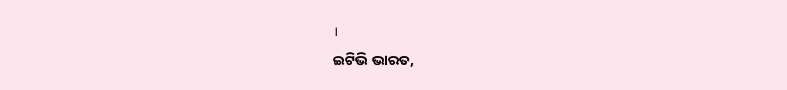।
ଇଟିଭି ଭାରତ,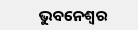ଭୁବନେଶ୍ବର